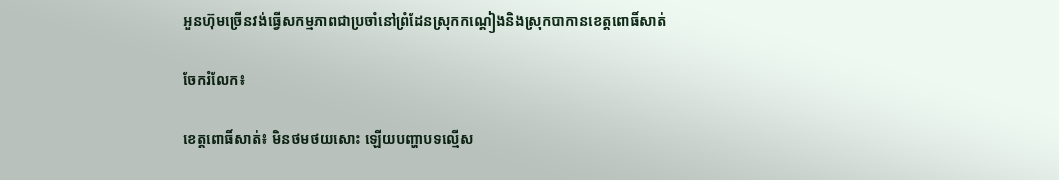អួនហ៊ុមច្រើនវង់ធ្វើសកម្មភាពជាប្រចាំនៅព្រំដែនស្រុកកណ្តៀងនិងស្រុកបាកានខេត្តពោធិ៍សាត់

ចែករំលែក៖

ខេត្តពោធិ៍សាត់៖ មិនថមថយសោះ ឡើយបញ្ហាបទល្មើស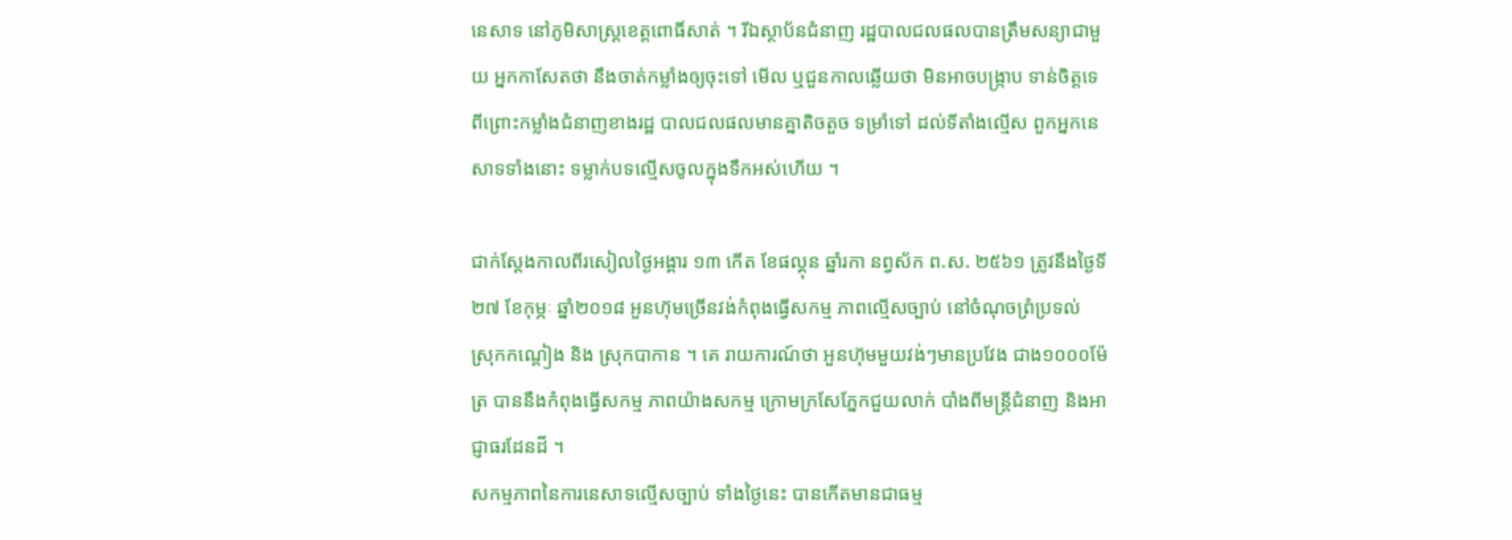នេសាទ នៅភូមិសាស្ត្រខេត្តពោធិ៍សាត់ ។ រីឯស្ថាប័នជំនាញ រដ្ឋបាលជលផលបានត្រឹមសន្យាជាមួយ អ្នកកាសែតថា នឹងចាត់កម្លាំងឲ្យចុះទៅ មើល ឬជួនកាលឆ្លើយថា មិនអាចបង្ក្រាប ទាន់ចិត្តទេ ពីព្រោះកម្លាំងជំនាញខាងរដ្ឋ បាលជលផលមានគ្នាតិចតួច ទម្រាំទៅ ដល់ទីតាំងល្មើស ពួកអ្នកនេសាទទាំងនោះ ទម្លាក់បទល្មើសចូលក្នុងទឹកអស់ហើយ ។

ជាក់ស្តែងកាលពីរសៀលថ្ងៃអង្គារ ១៣ កើត ខែផល្គុន ឆ្នាំរកា នព្វស័ក ព.ស. ២៥៦១ ត្រូវនឹងថ្ងៃទី២៧ ខែកុម្ភៈ ឆ្នាំ២០១៨ អួនហ៊ុមច្រើនវង់កំពុងធ្វើសកម្ម ភាពល្មើសច្បាប់ នៅចំណុចព្រំប្រទល់ ស្រុកកណ្តៀង និង ស្រុកបាកាន ។ គេ រាយការណ៍ថា អួនហ៊ុមមួយវង់ៗមានប្រវែង ជាង១០០០ម៉ែត្រ បាននឹងកំពុងធ្វើសកម្ម ភាពយ៉ាងសកម្ម ក្រោមក្រសែភ្នែកជួយលាក់ បាំងពីមន្ត្រីជំនាញ និងអាជ្ញាធរដែនដី ។
សកម្មភាពនៃការនេសាទល្មើសច្បាប់ ទាំងថ្ងៃនេះ បានកើតមានជាធម្ម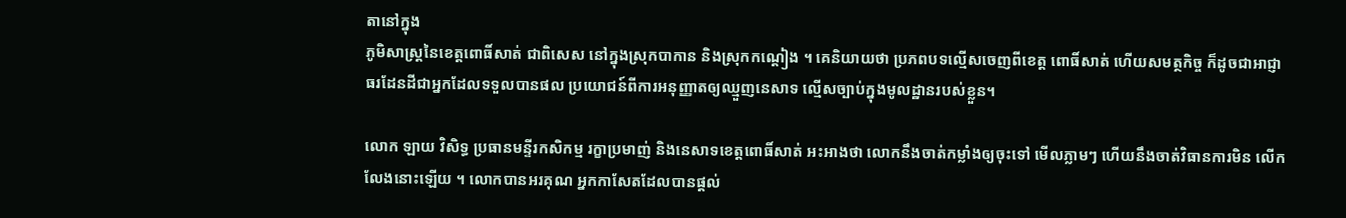តានៅក្នុង
ភូមិសាស្ត្រនៃខេត្តពោធិ៍សាត់ ជាពិសេស នៅក្នុងស្រុកបាកាន និងស្រុកកណ្តៀង ។ គេនិយាយថា ប្រភពបទល្មើសចេញពីខេត្ត ពោធិ៍សាត់ ហើយសមត្ថកិច្ច ក៏ដូចជាអាជ្ញា ធរដែនដីជាអ្នកដែលទទួលបានផល ប្រយោជន៍ពីការអនុញ្ញាតឲ្យឈ្មួញនេសាទ ល្មើសច្បាប់ក្នុងមូលដ្ឋានរបស់ខ្លួន។

លោក ឡាយ វិសិទ្ធ ប្រធានមន្ទីរកសិកម្ម រក្ខាប្រមាញ់ និងនេសាទខេត្តពោធិ៍សាត់ អះអាងថា លោកនឹងចាត់កម្លាំងឲ្យចុះទៅ មើលភ្លាមៗ ហើយនឹងចាត់វិធានការមិន លើកលែងនោះឡើយ ។ លោកបានអរគុណ អ្នកកាសែតដែលបានផ្តល់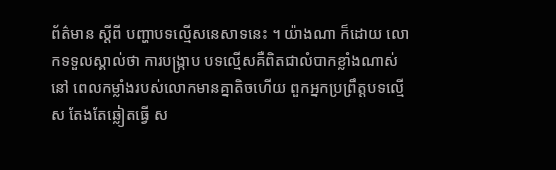ព័ត៌មាន ស្តីពី បញ្ហាបទល្មើសនេសាទនេះ ។ យ៉ាងណា ក៏ដោយ លោកទទួលស្គាល់ថា ការបង្ក្រាប បទល្មើសគឺពិតជាលំបាកខ្លាំងណាស់ នៅ ពេលកម្លាំងរបស់លោកមានគ្នាតិចហើយ ពួកអ្នកប្រព្រឹត្តបទល្មើស តែងតែឆ្លៀតធ្វើ ស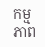កម្មភាព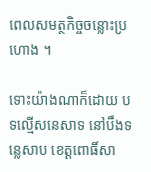ពេលសមត្ថកិច្ចចន្លោះប្រហោង ។

ទោះយ៉ាងណាក៏ដោយ បទល្មើសនេសាទ នៅបឹងទន្លេសាប ខេត្តពោធិ៍សា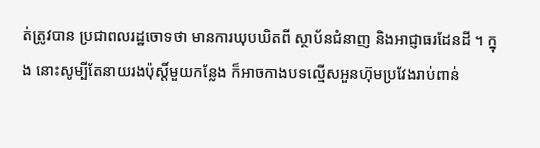ត់ត្រូវបាន ប្រជាពលរដ្ឋចោទថា មានការឃុបឃិតពី ស្ថាប័នជំនាញ និងអាជ្ញាធរដែនដី ។ ក្នុង នោះសូម្បីតែនាយរងប៉ុស្តិ៍មួយកន្លែង ក៏អាចកាងបទល្មើសអួនហ៊ុមប្រវែងរាប់ពាន់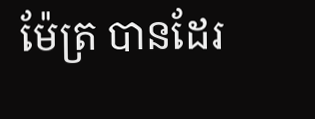ម៉ែត្រ បានដែរ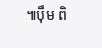៕ប៉ឹម ពិ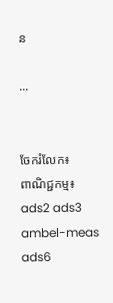ន

...


ចែករំលែក៖
ពាណិជ្ជកម្ម៖
ads2 ads3 ambel-meas ads6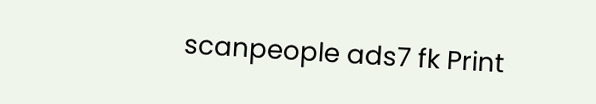scanpeople ads7 fk Print